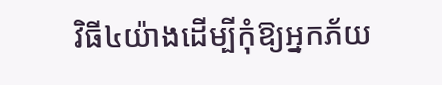វិធី៤យ៉ាងដើម្បីកុំឱ្យអ្នកភ័យ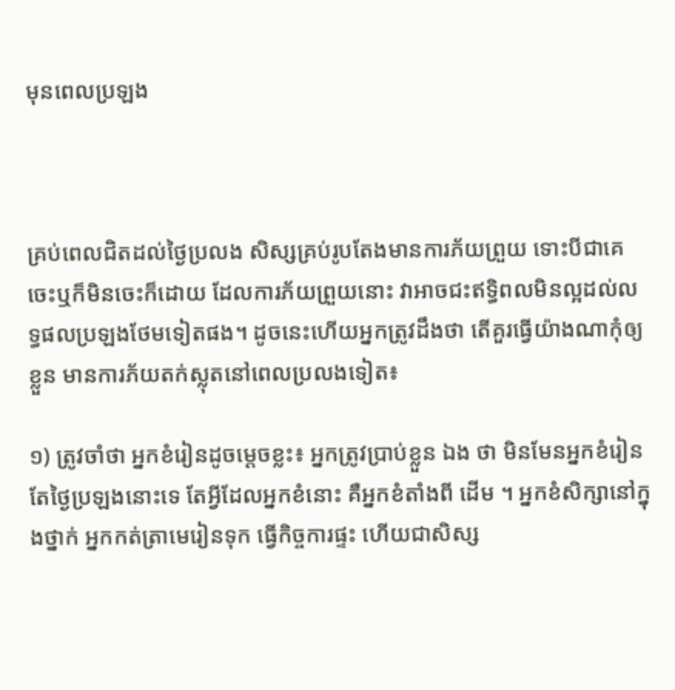មុនពេលប្រឡង



គ្រប់ពេលជិតដល់ថ្ងៃប្រលង សិស្សគ្រប់រូបតែងមានការភ័យព្រួយ ទោះបីជាគេចេះឬក៏មិនចេះក៏ដោយ ដែលការភ័យព្រួយនោះ វាអាចជះឥទ្ធិពលមិនល្អដល់លទ្ធផលប្រឡងថែមទៀតផង។ ដូចនេះហើយអ្នកត្រូវដឹងថា តើគួរធ្វើយ៉ាងណាកុំឲ្យខ្លួន មានការភ័យតក់ស្លុតនៅពេលប្រលងទៀត៖

១) ត្រូវចាំថា អ្នកខំរៀនដូចម្ដេចខ្លះ៖ អ្នកត្រូវប្រាប់ខ្លួន ឯង ថា មិនមែនអ្នកខំរៀនតែថ្ងៃប្រឡងនោះទេ តែអ្វីដែលអ្នកខំនោះ គឺអ្នកខំតាំងពី ដើម ។ អ្នកខំសិក្សានៅក្នុងថ្នាក់ អ្នកកត់ត្រាមេរៀនទុក ធ្វើកិច្ចការផ្ទះ ហើយជាសិស្ស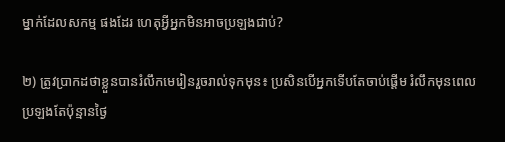ម្នាក់ដែលសកម្ម ផងដែរ ហេតុអ្វីអ្នកមិនអាចប្រឡងជាប់?

២) ត្រូវប្រាកដថាខ្លួនបានរំលឹកមេរៀនរួចរាល់ទុកមុន៖ ប្រសិនបើអ្នកទើបតែចាប់ផ្ដើម រំលឹកមុនពេលប្រឡងតែប៉ុន្មានថ្ងៃ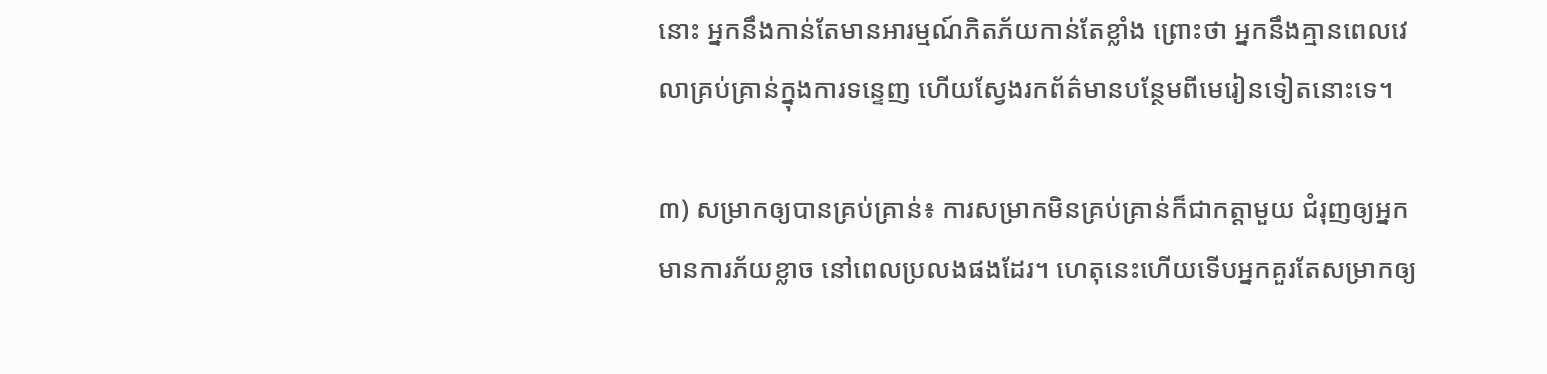នោះ អ្នកនឹងកាន់តែមានអារម្មណ៍ភិតភ័យកាន់តែខ្លាំង ព្រោះថា អ្នកនឹងគ្មានពេលវេលាគ្រប់គ្រាន់ក្នុងការទន្ទេញ ហើយស្វែងរកព័ត៌មានបន្ថែមពីមេរៀនទៀតនោះទេ។

៣) សម្រាកឲ្យបានគ្រប់គ្រាន់៖ ការសម្រាកមិនគ្រប់គ្រាន់ក៏ជាកត្តាមួយ ជំរុញឲ្យអ្នកមានការភ័យខ្លាច នៅពេលប្រលងផងដែរ។ ហេតុនេះហើយទើបអ្នកគួរតែសម្រាកឲ្យ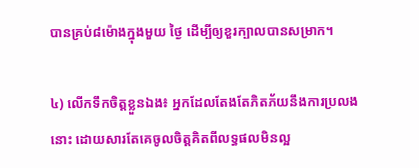បានគ្រប់៨ម៉ោងក្នុងមួយ ថ្ងៃ ដើម្បីឲ្យខួរក្បាលបានសម្រាក។

៤) លើកទឹកចិត្តខ្លួនឯង៖ អ្នកដែលតែងតែភិតភ័យនឹងការប្រលង នោះ ដោយសារតែគេចូលចិត្តគិតពីលទ្ធផលមិនល្អ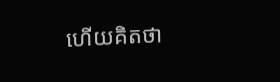ហើយគិតថា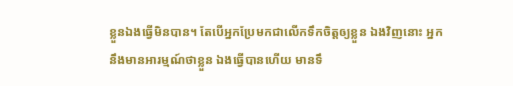ខ្លួនឯងធ្វើមិនបាន។ តែបើអ្នកប្រែមកជាលើកទឹកចិត្តឲ្យខ្លួន ឯងវិញនោះ អ្នកនឹងមានអារម្មណ៍ថាខ្លួន ឯងធ្វើបានហើយ មានទឹ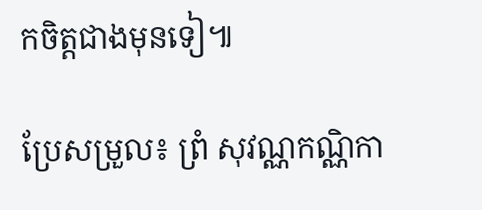កចិត្តជាងមុនទៀ៕

ប្រែសម្រួល៖ ព្រំ សុវណ្ណកណ្ណិកា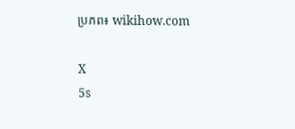ប្រភព៖ wikihow.com

X
5s